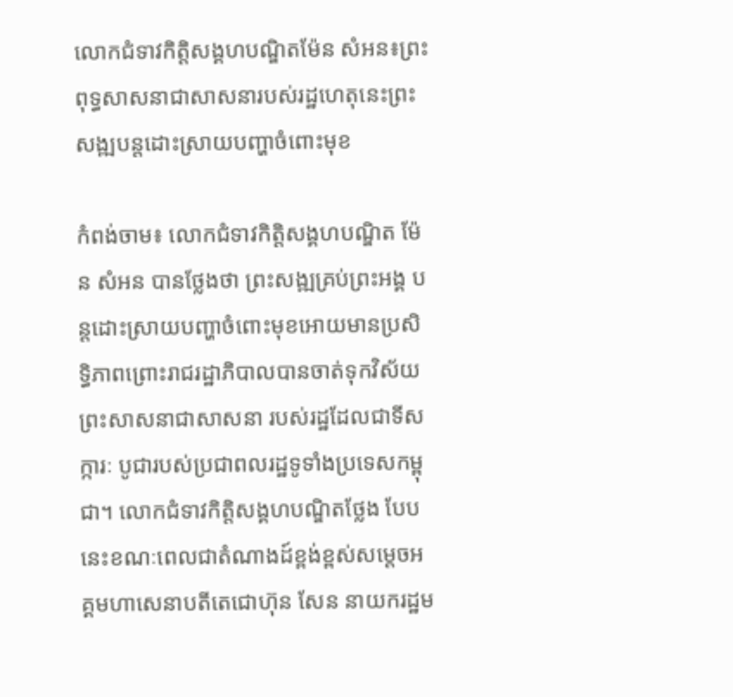លោកជំទាវកិត្តិសង្គហបណ្ឌិតម៉ែន សំអន៖ព្រះពុទ្ធសាសនាជាសាសនារបស់រដ្ឋហេតុនេះព្រះសង្ឍបន្តដោះស្រាយបញ្ហាចំពោះមុខ

កំពង់ចាម៖ លោកជំទាវកិត្តិសង្គហបណ្ឌិត ម៉ែន សំអន បានថ្លែងថា ព្រះសង្ឍគ្រប់ព្រះអង្គ បន្តដោះស្រាយបញ្ហាចំពោះមុខអោយមានប្រសិទ្ធិភាពព្រោះរាជរដ្ឋាភិបាលបានចាត់ទុកវិស័យព្រះសាសនាជាសាសនា របស់រដ្ឋដែលជាទីសក្ការៈ បូជារបស់ប្រជាពលរដ្ឋទូទាំងប្រទេសកម្ពុជា។ លោកជំទាវកិត្តិសង្គហបណ្ឌិតថ្លែង បែបនេះខណៈពេលជាតំណាងដ៍ខ្ពង់ខ្ពស់សម្តេចអគ្គមហាសេនាបតីតេជោហ៊ុន សែន នាយករដ្ឋម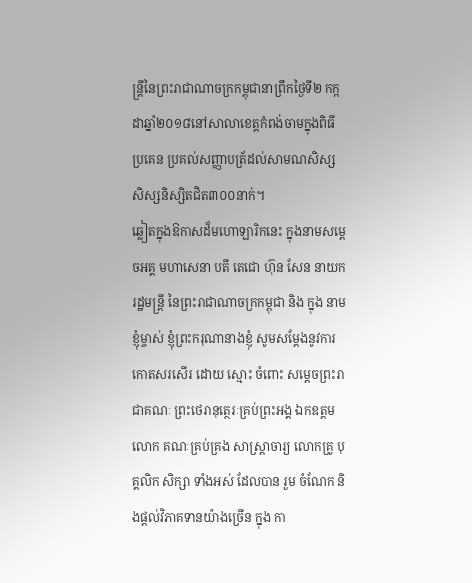ន្ត្រីនៃព្រះរាជាណាចក្រកម្ពុជានាព្រឹកថ្ងៃទី២ កក្កដាឆ្នាំ២០១៨នៅសាលាខេត្តកំពង់ចាមក្នុងពិធីប្រគេន ប្រគល់សញ្ញាបត្រ័ដល់សាមណសិស្ស សិស្សនិស្សិតជិត៣០០នាក់។
ឆ្លៀតក្នុងឱកាសដ៏មហោឡារិកនេះ ក្នុងនាមសម្តេចអគ្គ មហាសេនា បតី តេជោ ហ៊ុន សែន នាយក រដ្ឋមន្រ្តី នៃព្រះរាជាណាចក្រកម្ពុជា និង ក្នុង នាម ខ្ញុំម្ចាស់ ខ្ញុំព្រះករុណានាងខ្ញុំ សូមសម្តែងនូវការកោតសរសើរ ដោយ ស្មោះ ចំពោះ សម្តេចព្រះរាជាគណៈ ព្រះថេរានុត្ថេរៈគ្រប់ព្រះអង្គ ឯកឧត្តម លោក គណៈគ្រប់គ្រង សាស្រ្តាចារ្យ លោកគ្រូ បុគ្គលិក សិក្សា ទាំងអស់ ដែលបាន រួម ចំណែក និងផ្តល់វិភាគទានយ៉ាងច្រើន ក្នុង កា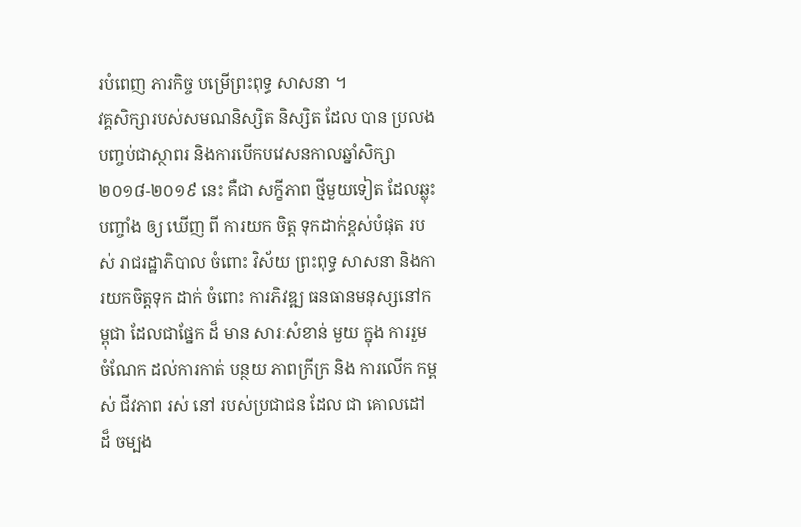របំពេញ ភារកិច្ច បម្រើព្រះពុទ្ធ សាសនា ។
វគ្គសិក្សារបស់សមណនិស្សិត និស្សិត ដែល បាន ប្រលង បញ្ចប់ជាស្ថាពរ និងការបើកបវេសនកាលឆ្នាំសិក្សា ២០១៨-២០១៩ នេះ គឺជា សក្ខីភាព ថ្មីមួយទៀត ដែលឆ្លុះ បញ្ចាំង ឲ្យ ឃើញ ពី ការយក ចិត្ត ទុកដាក់ខ្ពស់បំផុត របស់ រាជរដ្ឋាភិបាល ចំពោះ វិស័យ ព្រះពុទ្ធ សាសនា និងការយកចិត្តទុក ដាក់ ចំពោះ ការភិវឌ្ឍ ធនធានមនុស្សនៅកម្ពុជា ដែលជាផ្នែក ដ៏ មាន សារៈសំខាន់ មួយ ក្នុង ការរួម ចំណែក ដល់ការកាត់ បន្ថយ ភាពក្រីក្រ និង ការលើក កម្ពស់ ជីវភាព រស់ នៅ របស់ប្រជាជន ដែល ជា គោលដៅ ដ៏ ចម្បង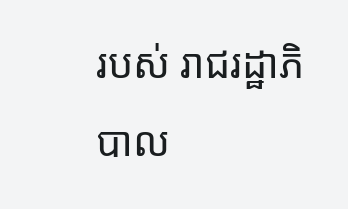របស់ រាជរដ្ឋាភិបាល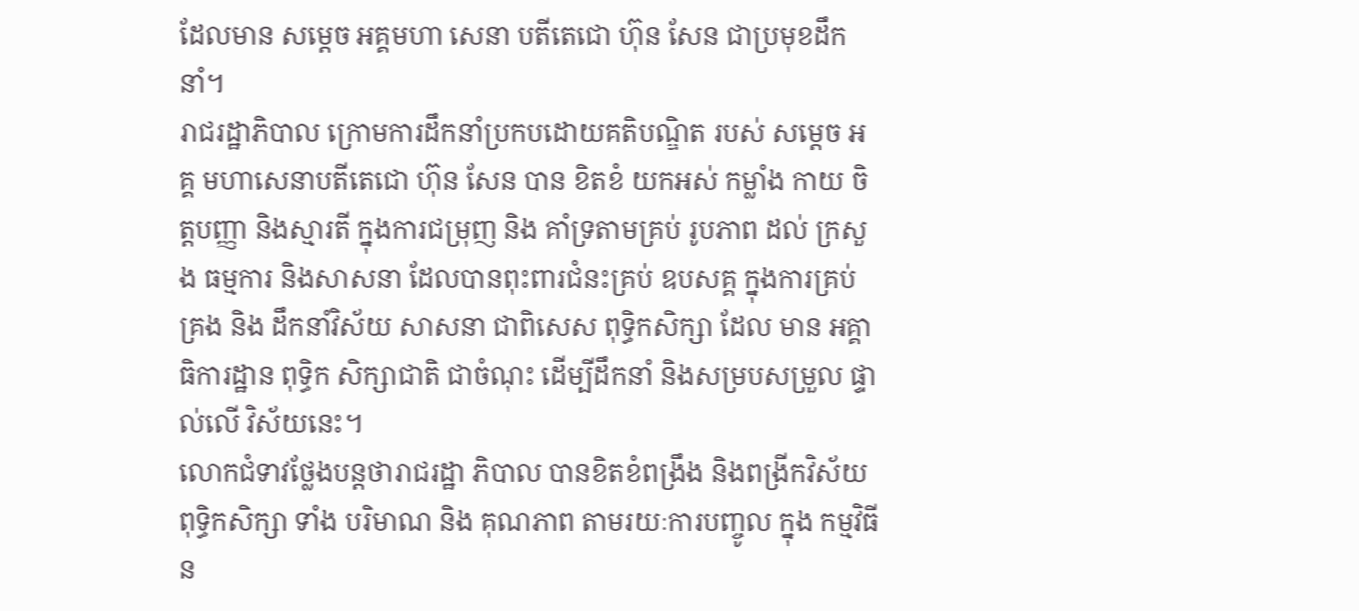ដែលមាន សម្តេច អគ្គមហា សេនា បតីតេជោ ហ៊ុន សែន ជាប្រមុខដឹកនាំ។
រាជរដ្ឋាភិបាល ក្រោមការដឹកនាំប្រកបដោយគតិបណ្ឌិត របស់ សម្តេច អគ្គ មហាសេនាបតីតេជោ ហ៊ុន សែន បាន ខិតខំ យកអស់ កម្លាំង កាយ ចិត្តបញ្ញា និងស្មារតី ក្នុងការជម្រុញ និង គាំទ្រតាមគ្រប់ រូបភាព ដល់ ក្រសួង ធម្មការ និងសាសនា ដែលបានពុះពារជំនះគ្រប់ ឧបសគ្គ ក្នុងការគ្រប់គ្រង និង ដឹកនាំវិស័យ សាសនា ជាពិសេស ពុទ្ធិកសិក្សា ដែល មាន អគ្គាធិការដ្ឋាន ពុទ្ធិក សិក្សាជាតិ ជាចំណុះ ដើម្បីដឹកនាំ និងសម្របសម្រួល ផ្ទាល់លើ វិស័យនេះ។
លោកជំទាវថ្លែងបន្តថារាជរដ្ឋា ភិបាល បានខិតខំពង្រឹង និងពង្រីកវិស័យពុទ្ធិកសិក្សា ទាំង បរិមាណ និង គុណភាព តាមរយៈការបញ្ចូល ក្នុង កម្មវិធីន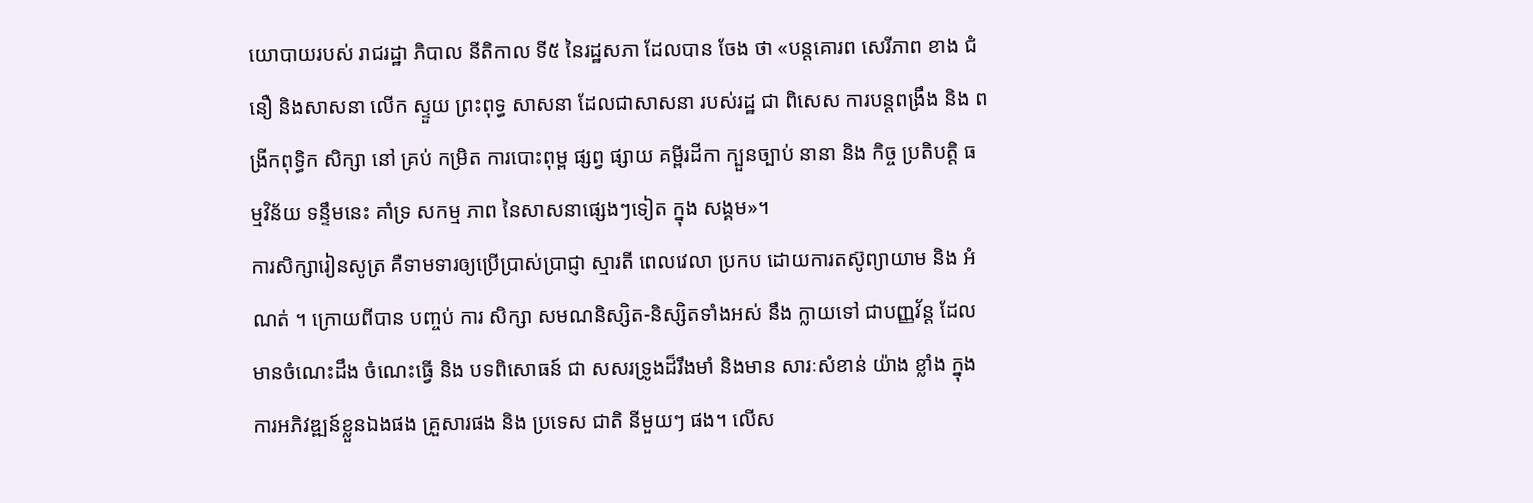យោបាយរបស់ រាជរដ្ឋា ភិបាល នីតិកាល ទី៥ នៃរដ្ឋសភា ដែលបាន ចែង ថា «បន្តគោរព សេរីភាព ខាង ជំនឿ និងសាសនា លើក ស្ទួយ ព្រះពុទ្ធ សាសនា ដែលជាសាសនា របស់រដ្ឋ ជា ពិសេស ការបន្តពង្រឹង និង ពង្រីកពុទ្ធិក សិក្សា នៅ គ្រប់ កម្រិត ការបោះពុម្ព ផ្សព្វ ផ្សាយ គម្ពីរដីកា ក្បួនច្បាប់ នានា និង កិច្ច ប្រតិបត្តិ ធម្មវិន័យ ទន្ទឹមនេះ គាំទ្រ សកម្ម ភាព នៃសាសនាផ្សេងៗទៀត ក្នុង សង្គម»។
ការសិក្សារៀនសូត្រ គឺទាមទារឲ្យប្រើប្រាស់ប្រាជ្ញា ស្មារតី ពេលវេលា ប្រកប ដោយការតស៊ូព្យាយាម និង អំណត់ ។ ក្រោយពីបាន បញ្ចប់ ការ សិក្សា សមណនិស្សិត-និស្សិតទាំងអស់ នឹង ក្លាយទៅ ជាបញ្ញវ័ន្ត ដែលមានចំណេះដឹង ចំណេះធ្វើ និង បទពិសោធន៍ ជា សសរទ្រូងដ៏រឹងមាំ និងមាន សារៈសំខាន់ យ៉ាង ខ្លាំង ក្នុង ការអភិវឌ្ឍន៍ខ្លួនឯងផង គ្រួសារផង និង ប្រទេស ជាតិ នីមួយៗ ផង។ លើស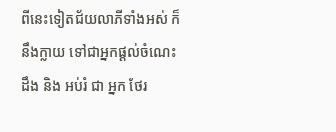ពីនេះទៀតជ័យលាភីទាំងអស់ ក៏នឹងក្លាយ ទៅជាអ្នកផ្តល់ចំណេះដឹង និង អប់រំ ជា អ្នក ថែរ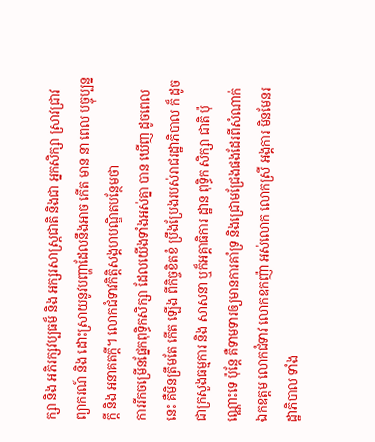ក្សា និង អភិរក្សវប្បធម៏ និង អក្សរសាស្រ្តជាតិ និងជា អ្នកសិក្សា ស្រាវជ្រាវ ព្យាករណ៍ និង ដោះស្រាយនូវបញ្ហាដែលនឹងអាច កើត មាន នា ពេល បច្ចុប្បន្នក្តី និង អនាគតក្តី។ លោកជំទាវកិត្តិសង្គហបណ្ឌិតបន្ថែមថា
ការរីកចម្រើនផ្នែកពុទ្ធិកសិក្សា ដែលយើងទាំងអស់គ្នា បាន ឃើញ ដូចពេលនេះ គឺមិនត្រឹមតែ កើត ឡើង ពីកិច្ចខិតខំ ប្រឹងប្រែងរបស់រាជរដ្ឋាភិបាល ក៏ ដូចជាក្រសួងធម្មការ និង សាសនា ឬក៏អគ្គាធិការ ដ្ឋាន ពុទ្ធិក សិក្សា ជាតិ ប៉ុណ្ណោះទេ ប៉ុន្តែ គឺទាមទារឲ្យមានការគាំទ្រ និងជ្រោមជ្រែងផងដែរពីសំណាក់ ឯកឧត្តម លោកជំទាវ លោកឧកញ៉ា អស់លោក លោកស្រី អង្គការ មិនមែនរដ្ឋាភិបាល ទាំង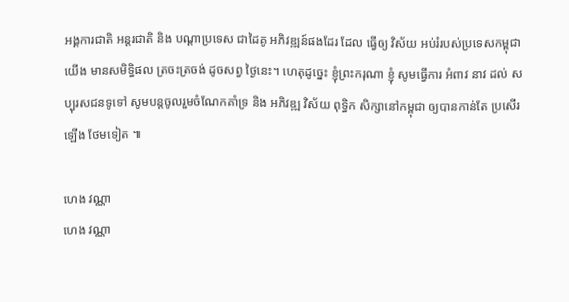អង្គការជាតិ អន្តរជាតិ និង បណ្តាប្រទេស ជាដៃគូ អភិវឌ្ឍន៍ផងដែរ ដែល ធ្វើឲ្យ វិស័យ អប់រំរបស់ប្រទេសកម្ពុជាយើង មានសមិទ្ធិផល ត្រចះត្រចង់ ដូចសព្វ ថ្ងៃនេះ។ ហេតុដូច្នេះ ខ្ញុំព្រះករុណា ខ្ញុំ សូមធ្វើការ អំពាវ នាវ ដល់ សប្បុរសជនទូទៅ សូមបន្តចូលរួមចំណែកគាំទ្រ និង អភិវឌ្ឍ វិស័យ ពុទ្ធិក សិក្សានៅកម្ពុជា ឲ្យបានកាន់តែ ប្រសើរ ឡើង ថែមទៀត ៕

ហេង វណ្ណា
ហេង វណ្ណា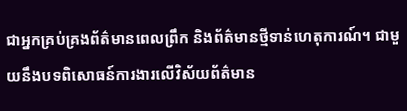ជាអ្នកគ្រប់គ្រងព័ត៌មានពេលព្រឹក និងព័ត៌មានថ្មីទាន់ហេតុការណ៍។ ជាមួយនឹងបទពិសោធន៍ការងារលើវិស័យព័ត៌មាន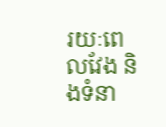រយៈពេលវែង និងទំនា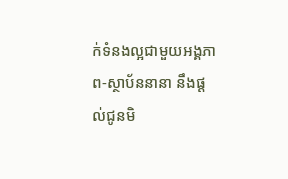ក់ទំនងល្អជាមួយអង្គភាព-ស្ថាប័ននានា នឹងផ្ដល់ជូនមិ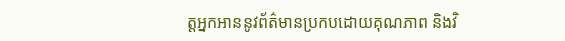ត្តអ្នកអាននូវព័ត៌មានប្រកបដោយគុណភាព និងវិ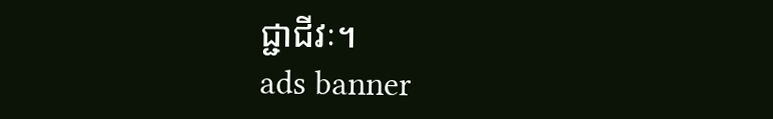ជ្ជាជីវៈ។
ads banner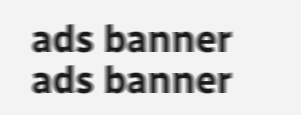ads banner
ads banner